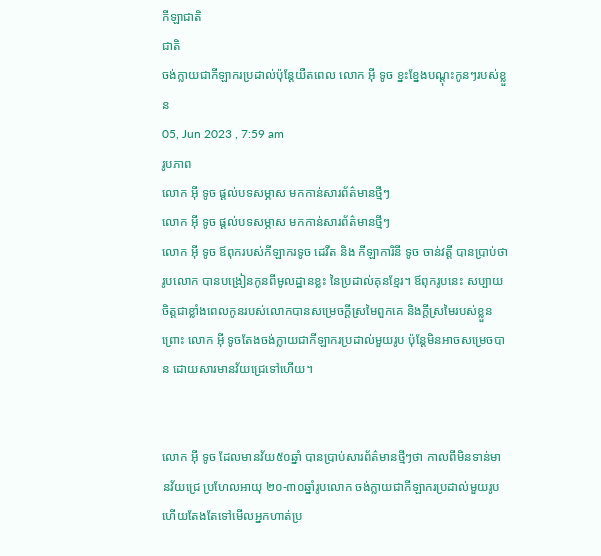កីឡាជាតិ
ជាតិ
ចង់ក្លាយជាកីឡាករប្រដាល់ប៉ុន្តែយឺតពេល លោក អ៊ី ទូច ខ្នះខ្នែងបណ្តុះកូនៗរបស់ខ្លួន
05, Jun 2023 , 7:59 am
រូបភាព
លោក អ៊ី ទូច ផ្ដល់បទសម្ភាស មកកាន់សារព័ត៌មានថ្មីៗ
លោក អ៊ី ទូច ផ្ដល់បទសម្ភាស មកកាន់សារព័ត៌មានថ្មីៗ
លោក អ៊ី ទូច ឪពុករបស់កីឡាករទូច ដេវីត និង កីឡាការិនី ទូច ចាន់វត្តី បានប្រាប់ថារូបលោក បានបង្រៀនកូនពីមូលដ្ឋានខ្លះ នៃប្រដាល់គុនខ្មែរ។ ឪពុករូបនេះ សប្បាយចិត្តជាខ្លាំងពេលកូនរបស់លោកបានសម្រេចក្ដីស្រមៃពួកគេ និងក្ដីស្រមៃរបស់ខ្លួន ព្រោះ លោក អ៊ី ទូចតែងចង់ក្លាយជាកីឡាករប្រដាល់មួយរូប ប៉ុន្ដែមិនអាចសម្រេចបាន ដោយសារមានវ័យជ្រេទៅហើយ។


លោក អ៊ី ទូច ដែលមានវ័យ៥០ឆ្នាំ បានប្រាប់សារព័ត៌មានថ្មីៗថា កាលពីមិនទាន់មានវ័យជ្រេ ប្រហែលអាយុ ២០-៣០ឆ្នាំរូបលោក ចង់ក្លាយជាកីឡាករប្រដាល់មួយរូប ហើយតែងតែទៅមើលអ្នកហាត់ប្រ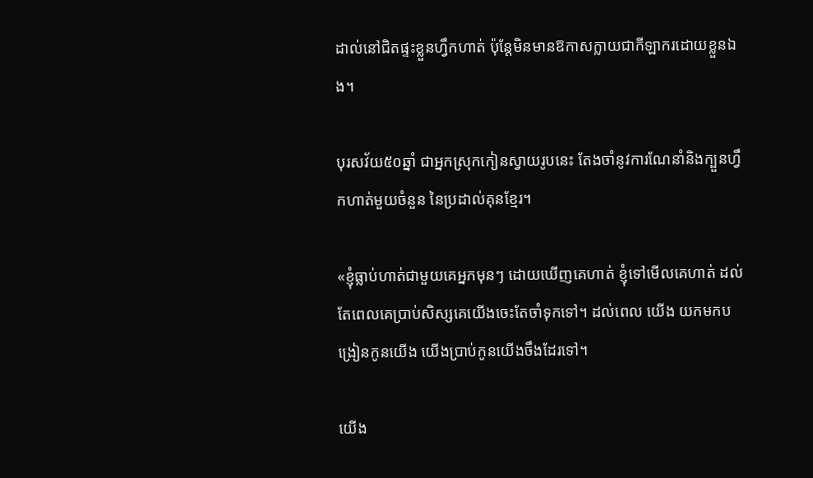ដាល់នៅជិតផ្ទះខ្លួនហ្វឹកហាត់ ប៉ុន្ដែមិនមានឱកាសក្លាយជាកីឡាករដោយខ្លួនឯង។

បុរសវ័យ៥០ឆ្នាំ ជាអ្នកស្រុកកៀនស្វាយរូបនេះ តែងចាំនូវការណែនាំនិងក្បួនហ្វឹកហាត់មួយចំនួន នៃប្រដាល់គុនខ្មែរ។

«ខ្ញុំធ្លាប់ហាត់ជាមួយគេអ្នកមុនៗ ដោយឃើញគេហាត់ ខ្ញុំទៅមើលគេហាត់ ដល់តែពេលគេប្រាប់សិស្សគេយើងចេះតែចាំទុកទៅ។ ដល់ពេល យើង យកមកបង្រៀនកូនយើង យើងប្រាប់កូនយើងចឹងដែរទៅ។

យើង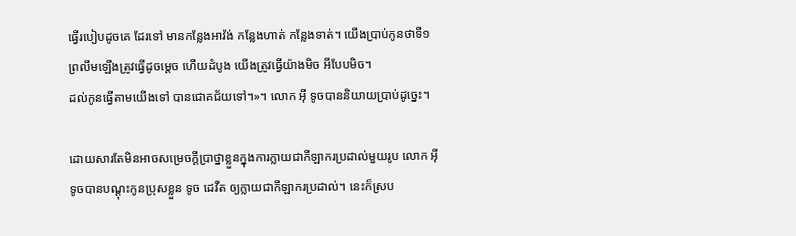ធ្វើរបៀបដូចគេ ដែរទៅ មានកន្លែងអាវ៉ង់ កន្លែងហាត់ កន្លែងទាត់។ យើងប្រាប់កូនថាទី១ ព្រលឹមឡើងត្រូវធ្វើដូចម្ដេច ហើយដំបូង យើងត្រូវធ្វើយ៉ាងមិច អីបែបមិច។
ដល់កូនធ្វើតាមយើងទៅ បានជោគជ័យទៅ។»។ លោក អ៊ី ទូចបាននិយាយប្រាប់ដូច្នេះ។

ដោយសារតែមិនអាចសម្រេចក្ដីប្រាថ្នាខ្លួនក្នុងការក្លាយជាកីឡាករប្រដាល់មួយរូប លោក អ៊ី ទូចបានបណ្ដុះកូនប្រុសខ្លួន ទូច ដេវីត ឲ្យក្លាយជាកីឡាករប្រដាល់។ នេះក៏ស្រប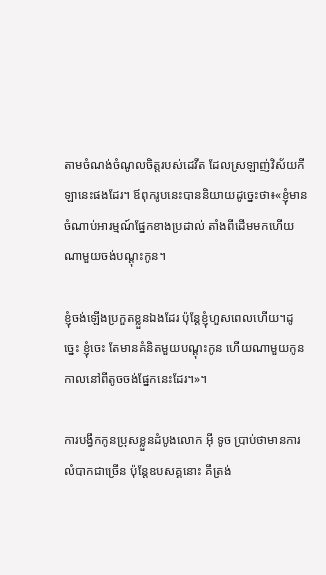តាមចំណង់ចំណូលចិត្តរបស់ដេវីត ដែលស្រឡាញ់វិស័យកីឡានេះផងដែរ។ ឪពុករូបនេះបាននិយាយដូច្នេះថា៖«ខ្ញុំមានចំណាប់អារម្មណ៍ផ្នែកខាងប្រដាល់ តាំងពីដើមមកហើយណាមួយចង់បណ្ដុះកូន។

ខ្ញុំចង់ឡើងប្រកួតខ្លួនឯងដែរ ប៉ុន្ដែខ្ញុំហួសពេលហើយ។ដូច្នេះ ខ្ញុំចេះ តែមានគំនិតមួយបណ្ដុះកូន ហើយណាមួយកូន កាលនៅពីតូចចង់ផ្នែកនេះដែរ។»។

ការបង្វឹកកូនប្រុសខ្លួនដំបូងលោក អ៊ី ទូច ប្រាប់ថាមានការលំបាកជាច្រើន ប៉ុន្ដែឧបសគ្គនោះ គឹត្រង់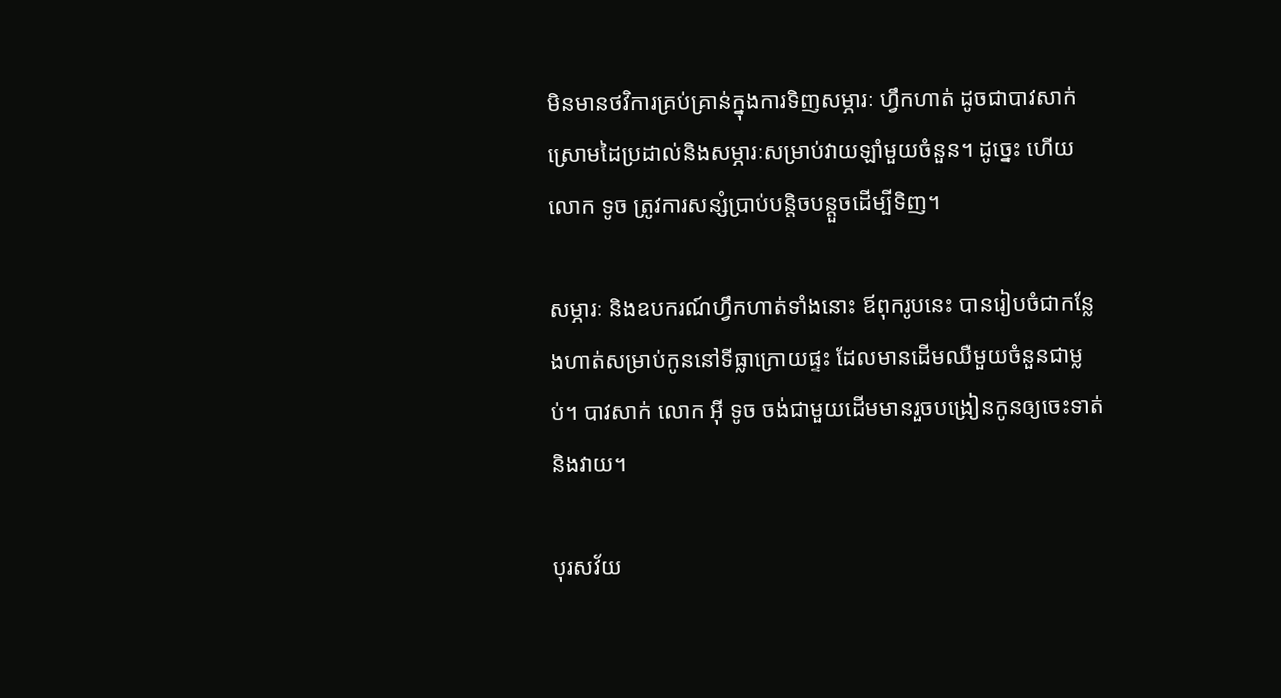មិនមានថវិការគ្រប់គ្រាន់ក្នុងការទិញសម្ភារៈ ហ្វឹកហាត់ ដូចជាបាវសាក់ ស្រោមដៃប្រដាល់និងសម្ភារៈសម្រាប់វាយឡាំមួយចំនួន។ ដូច្នេះ ហើយលោក ទូច ត្រូវការសន្សំប្រាប់បន្ដិចបន្ដួចដើម្បីទិញ។

សម្ភារៈ និងឧបករណ៍ហ្វឹកហាត់ទាំងនោះ ឪពុករូបនេះ បានរៀបចំជាកន្លែងហាត់សម្រាប់កូននៅទីធ្លាក្រោយផ្ទះ ដែលមានដើមឈឺមួយចំនួនជាម្លប់។ បាវសាក់ លោក អ៊ី ទូច ចង់ជាមួយដើមមានរួចបង្រៀនកូនឲ្យចេះទាត់ និងវាយ។

បុរសវ័យ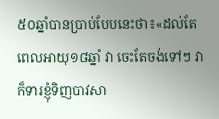៥០ឆ្នាំបានប្រាប់បែបនេះថា៖«ដល់តែពេលអាយុ១៨ឆ្នាំ វា ចេះតែចង់ទៅៗ វាក៏ទារខ្ញុំទិញបាវសា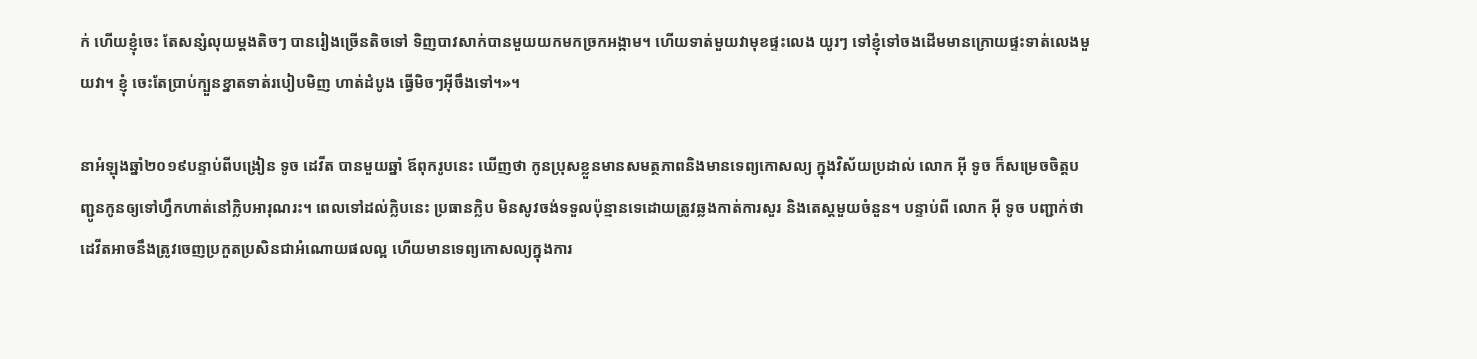ក់ ហើយខ្ញុំចេះ តែសន្សំលុយម្ដងតិចៗ បានរៀងច្រើនតិចទៅ ទិញបាវសាក់បានមួយយកមកច្រកអង្កាម។ ហើយទាត់មួយវាមុខផ្ទះលេង យូរៗ ទៅខ្ញុំទៅចងដើមមានក្រោយផ្ទះទាត់លេងមួយវា។ ខ្ញុំ ចេះតែប្រាប់ក្បួនខ្នាតទាត់របៀបមិញ ហាត់ដំបូង ធ្វើមិចៗអ៊ីចឹងទៅ។»។

នាអំឡុងឆ្នាំ២០១៩បន្ទាប់ពីបង្រៀន ទូច ដេវីត បានមួយឆ្នាំ ឪពុករូបនេះ ឃើញថា កូនប្រុសខ្លួនមានសមត្ថភាពនិងមានទេព្យកោសល្យ ក្នុងវិស័យប្រដាល់ លោក អ៊ី ទូច ក៏សម្រេចចិត្តបញ្ជូនកូនឲ្យទៅហ្វឹកហាត់នៅក្លិបអារុណរះ។ ពេលទៅដល់ក្លិបនេះ ប្រធានក្លិប មិនសូវចង់ទទួលប៉ុន្មានទេដោយត្រូវឆ្លងកាត់ការសួរ និងតេស្ដមួយចំនួន។ បន្ទាប់ពី លោក អ៊ី ទូច បញ្ជាក់ថា ដេវីតអាចនឹងត្រូវចេញប្រកួតប្រសិនជាអំណោយផលល្អ ហើយមានទេព្យកោសល្យក្នុងការ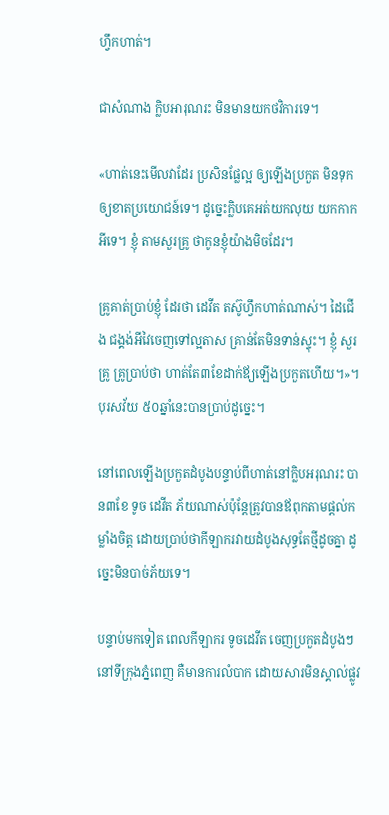ហ្វឹកហាត់។

ជាសំណាង ក្លិបអារុណរះ មិនមានយកថវិការទេ។

«ហាត់នេះមើលវាដែរ ប្រសិនផ្លែល្អ ឲ្យឡើងប្រកួត មិនទុកឲ្យខាតប្រយោជន៍ទេ។ ដូច្នេះក្លិបគេអត់យកលុយ យកកាកអីទេ។ ខ្ញុំ តាមសួរគ្រូ ថាកូនខ្ញុំយ៉ាងមិចដែរ។

គ្រូគាត់ប្រាប់ខ្ញុំ ដែរថា ដេវីត តស៊ូហ្វឹកហាត់ណាស់។ ដៃជើង ជង្គង់អីវៃចេញទៅល្អតាស គ្រាន់តែមិនទាន់ស្ទុះ។ ខ្ញុំ សួរគ្រូ គ្រូប្រាប់ថា ហាត់តែ៣ខែដាក់ឪ្យឡើងប្រកួតហើយ។»។ បុរសវ័យ ៥០ឆ្នាំនេះបានប្រាប់ដូច្នេះ។

នៅពេលឡើងប្រកួតដំបូងបន្ទាប់ពីហាត់នៅក្លិបអរុណរះ បាន៣ខែ ទូច ដេវីត ភ័យណាស់ប៉ុន្ដែត្រូវបានឪពុកតាមផ្ដល់កម្លាំងចិត្ត ដោយប្រាប់ថាកីឡាករវាយដំបូងសុទ្ធតែថ្មីដូចគ្នា ដូច្នេះមិនបាច់ភ័យទេ។

បន្ទាប់មកទៀត ពេលកីឡាករ ទូចដេវីត ចេញប្រកួតដំបូងៗនៅទីក្រុងភ្នំពេញ គឺមានការលំបាក ដោយសារមិនស្គាល់ផ្លូវ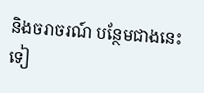និងចរាចរណ៍ បន្ថែមជាងនេះទៀ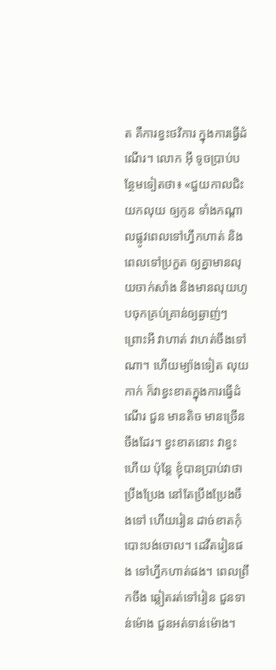ត គឺការខ្វះថវិការ ក្នុងការធ្វើដំណើរ។ លោក អ៊ី ទូចប្រាប់បន្ថែមទៀតថា៖ «ជួយកាលជិះ យកលុយ ឲ្យកូន ទាំងកណ្ដាលផ្លូវពេលទៅហ្វឹកហាត់ និងពេលទៅប្រកួត ឲ្យគ្នាមានលុយចាក់សាំង និងមានលុយហូបចុកគ្រប់គ្រាន់ឲ្យឆ្ងាញ់ៗ ព្រោះអី វាហាត់ វាហត់ចឹងទៅណា។ ហើយម្យ៉ាងទៀត លុយកាក់ ក៏វាខ្វះខាតក្នុងការធ្វើដំណើរ ជួន មានតិច មានច្រើនចឹងដែរ។ ខ្វះខាតនោះ វាខ្វះហើយ ប៉ុន្ដែ ខ្ញុំបានប្រាប់វាថា ប្រឹងប្រែង នៅតែប្រឹងប្រែងចឹងទៅ ហើយរៀន ដាច់ខាតកុំបោះបង់ចោល។ ដេវីតរៀនផង ទៅហ្វឹកហាត់ផង។ ពេលព្រឹកចឹង ឆ្លៀតរត់ទៅរៀន ជួនទាន់ម៉ោង ជួនអត់ទាន់ម៉ោង។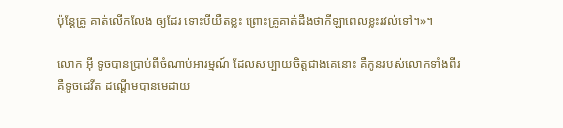ប៉ុន្ដែគ្រូ គាត់លើកលែង ឲ្យដែរ ទោះបីយឺតខ្លះ ព្រោះគ្រូគាត់ដឹងថាកីឡាពេលខ្លះរវល់ទៅ។»។

លោក អ៊ី ទូចបានប្រាប់ពីចំណាប់អារម្មណ៍ ដែលសប្បាយចិត្តជាងគេនោះ គឺកូនរបស់លោកទាំងពីរ គឺទូចដេវីត ដណ្ដើមបានមេដាយ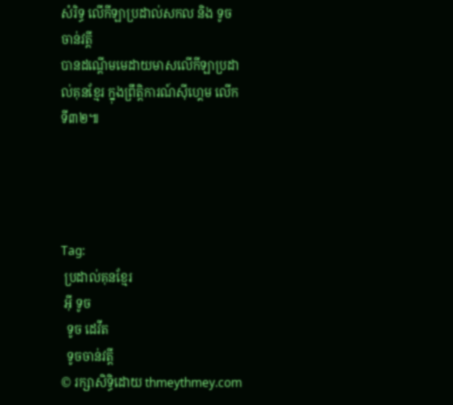សំរិទ្ធ លើកីឡាប្រដាល់សកល និង ទូច ចាន់វត្តី
បានដណ្ដើមមេដាយមាសលើកីឡាប្រដាល់គុនខ្មែរ ក្នុងព្រឹត្តិការណ៍ស៊ីហ្គេម លើកទី៣២៕




Tag:
 ប្រដាល់គុនខ្មែរ
 អ៊ី ទូច
  ទូច ដេវីត
  ទូចចាន់វត្តី
© រក្សាសិទ្ធិដោយ thmeythmey.com